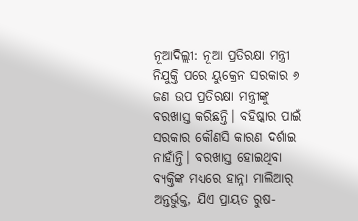ନୂଆଦିଲ୍ଲୀ: ନୂଆ ପ୍ରତିରକ୍ଷା ମନ୍ତ୍ରୀ ନିଯୁକ୍ତି ପରେ ୟୁକ୍ରେନ ସରକାର ୬ ଜଣ ଉପ ପ୍ରତିରକ୍ଷା ମନ୍ତ୍ରୀଙ୍କୁ ବରଖାସ୍ତ କରିଛନ୍ତି। ବହିଷ୍କାର ପାଇଁ ସରକାର କୌଣସି କାରଣ ଦର୍ଶାଇ ନାହାଁନ୍ତି। ବରଖାସ୍ତ ହୋଇଥିବା ବ୍ୟକ୍ତିଙ୍କ ମଧ୍ୟରେ ହାନ୍ନା ମାଲିଆର୍ ଅନ୍ତର୍ଭୁକ୍ତ, ଯିଏ ପ୍ରାୟତ ରୁଷ-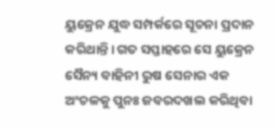ୟୁକ୍ରେନ ଯୁଦ୍ଧ ସମ୍ପର୍କରେ ସୂଚନା ପ୍ରଦାନ କରିଥାନ୍ତି। ଗତ ସପ୍ତାହରେ ସେ ୟୁକ୍ରେନ ସୈନ୍ୟ ବାହିନୀ ରୁଷ ସେନାର ଏକ ଅଂଚଳକୁ ପୁନଃ ଜବରଦଖଲ କରିଥିବା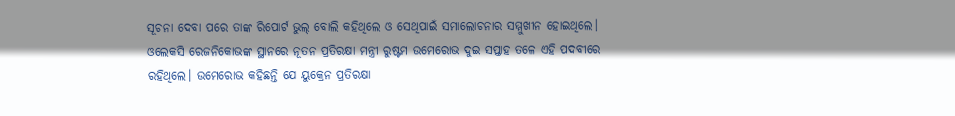ସୂଚନା ଦେବା ପରେ ତାଙ୍କ ରିପୋର୍ଟ ଭୁଲ୍ ବୋଲି କହିଥିଲେ ଓ ସେଥିପାଇଁ ସମାଲୋଚନାର ସମ୍ମୁଖୀନ ହୋଇଥିଲେ।
ଓଲେକସି ରେଜନିକୋଭଙ୍କ ସ୍ଥାନରେ ନୂତନ ପ୍ରତିରକ୍ଷା ମନ୍ତ୍ରୀ ରୁଷ୍ଟମ ଉମେରୋଭ ଦୁଇ ସପ୍ତାହ ତଳେ ଏହି ପଦବୀରେ ରହିଥିଲେ। ଉମେରୋଭ କହିଛନ୍ତି ଯେ ୟୁକ୍ରେନ ପ୍ରତିରକ୍ଷା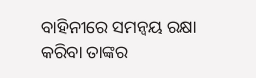ବାହିନୀରେ ସମନ୍ୱୟ ରକ୍ଷା କରିବା ତାଙ୍କର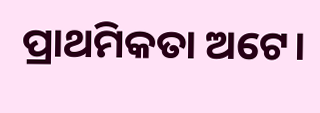ପ୍ରାଥମିକତା ଅଟେ।